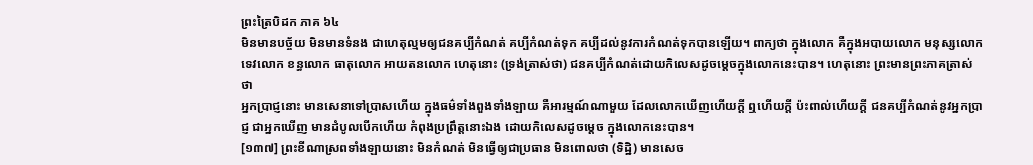ព្រះត្រៃបិដក ភាគ ៦៤
មិនមានបច្ច័យ មិនមានទំនង ជាហេតុល្មមឲ្យជនគប្បីកំណត់ គប្បីកំណត់ទុក គប្បីដល់នូវការកំណត់ទុកបានឡើយ។ ពាក្យថា ក្នុងលោក គឺក្នុងអបាយលោក មនុស្សលោក ទេវលោក ខន្ធលោក ធាតុលោក អាយតនលោក ហេតុនោះ (ទ្រង់ត្រាស់ថា) ជនគប្បីកំណត់ដោយកិលេសដូចម្តេចក្នុងលោកនេះបាន។ ហេតុនោះ ព្រះមានព្រះភាគត្រាស់ថា
អ្នកបា្រជ្ញនោះ មានសេនាទៅបា្រសហើយ ក្នុងធម៌ទាំងពួងទាំងឡាយ គឺអារម្មណ៍ណាមួយ ដែលលោកឃើញហើយក្តី ឮហើយក្តី ប៉ះពាល់ហើយក្តី ជនគប្បីកំណត់នូវអ្នកបា្រជ្ញ ជាអ្នកឃើញ មានដំបូលបើកហើយ កំពុងប្រព្រឹត្តនោះឯង ដោយកិលេសដូចម្តេច ក្នុងលោកនេះបាន។
[១៣៧] ព្រះខីណាស្រពទាំងឡាយនោះ មិនកំណត់ មិនធ្វើឲ្យជាប្រធាន មិនពោលថា (ទិដ្ឋិ) មានសេច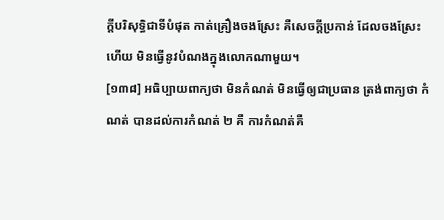ក្តីបរិសុទ្ធិជាទីបំផុត កាត់គ្រឿងចងស្រែះ គឺសេចក្តីប្រកាន់ ដែលចងស្រែះហើយ មិនធ្វើនូវបំណងក្នុងលោកណាមួយ។
[១៣៨] អធិប្បាយពាក្យថា មិនកំណត់ មិនធ្វើឲ្យជាប្រធាន ត្រង់ពាក្យថា កំណត់ បានដល់ការកំណត់ ២ គឺ ការកំណត់គឺ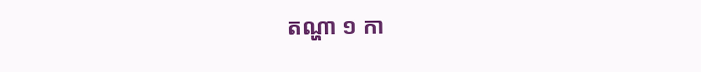តណ្ហា ១ កា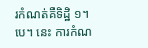រកំណត់គឺទិដ្ឋិ ១។បេ។ នេះ ការកំណ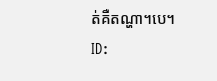ត់គឺតណ្ហា។បេ។
ID: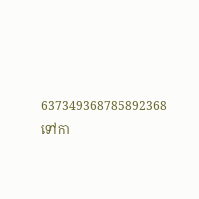637349368785892368
ទៅកា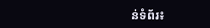ន់ទំព័រ៖